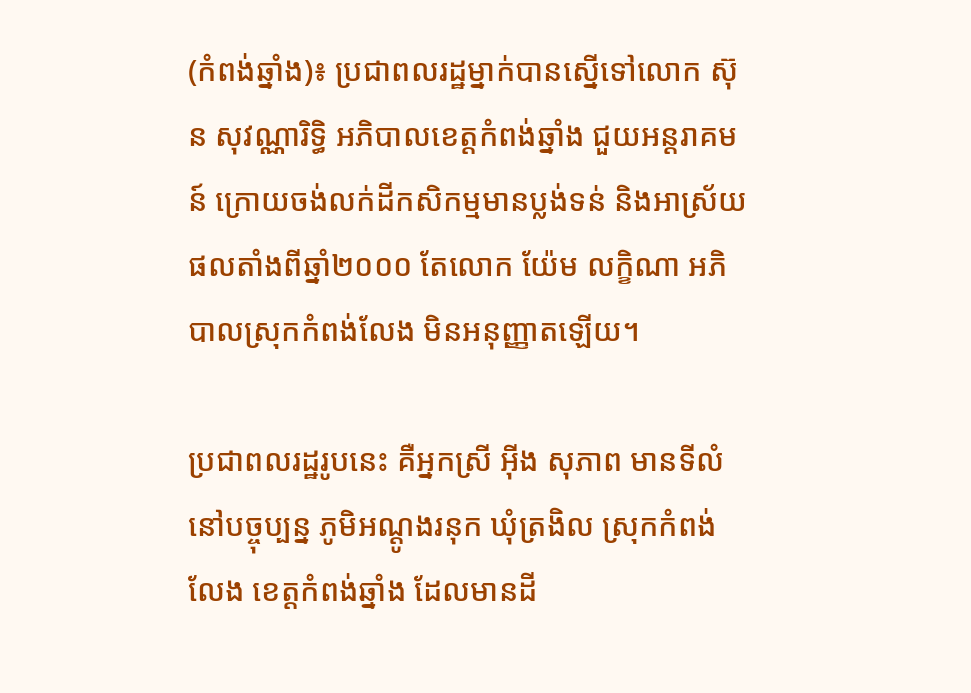(កំពង់ឆ្នាំង)៖ ប្រជាពលរដ្ឋម្នាក់បានស្នើទៅលោក ស៊ុន សុវណ្ណារិទ្ធិ អភិបាលខេត្តកំពង់ឆ្នាំង ជួយអន្តរាគមន៍ ក្រោយចង់លក់ដីកសិកម្មមានប្លង់ទន់ និងអាស្រ័យផលតាំងពីឆ្នាំ២០០០ តែលោក យ៉ែម លក្ខិណា អភិបាលស្រុកកំពង់លែង មិនអនុញ្ញាតឡើយ។

ប្រជាពលរដ្ឋរូបនេះ គឺអ្នកស្រី អ៊ីង សុភាព មានទីលំនៅបច្ចុប្បន្ន ភូមិអណ្តូងរនុក ឃុំត្រងិល ស្រុកកំពង់លែង ខេត្តកំពង់ឆ្នាំង ដែលមានដី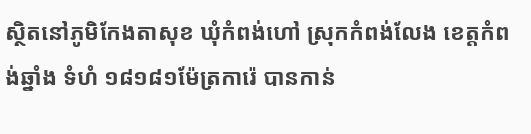ស្ថិតនៅភូមិកែងតាសុខ ឃុំកំពង់ហៅ ស្រុកកំពង់លែង ខេត្តកំពង់ឆ្នាំង ទំហំ ១៨១៨១ម៉ែត្រការ៉េ បានកាន់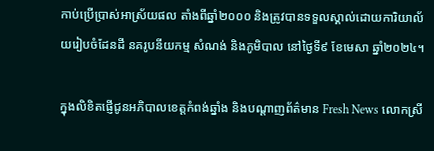កាប់ប្រើប្រាស់អាស្រ័យផល តាំងពីឆ្នាំ២០០០ និងត្រូវបានទទួលស្គាល់ដោយការិយាល័យរៀបចំដែនដី នគរូបនីយកម្ម សំណង់ និងភូមិបាល នៅថ្ងៃទី៩ ខែមេសា ឆ្នាំ២០២៤។

ក្នុងលិខិតផ្ញើជូនអភិបាលខេត្តកំពង់ឆ្នាំង និងបណ្តាញព័ត៌មាន Fresh News លោកស្រី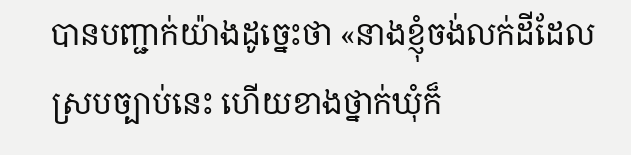បានបញ្ជាក់យ៉ាងដូច្នេះថា «នាងខ្ញុំចង់លក់ដីដែលស្របច្បាប់នេះ ហើយខាងថ្នាក់ឃុំក៏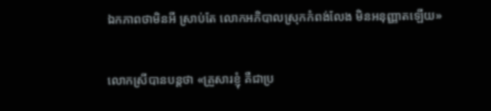ឯកភាពថាមិនអី ស្រាប់តែ លោកអភិបាលស្រុកកំពង់លែង មិនអនុញ្ញាតឡើយ»

លោកស្រីបានបន្តថា «គ្រួសារខ្ញុំ គឺជាប្រ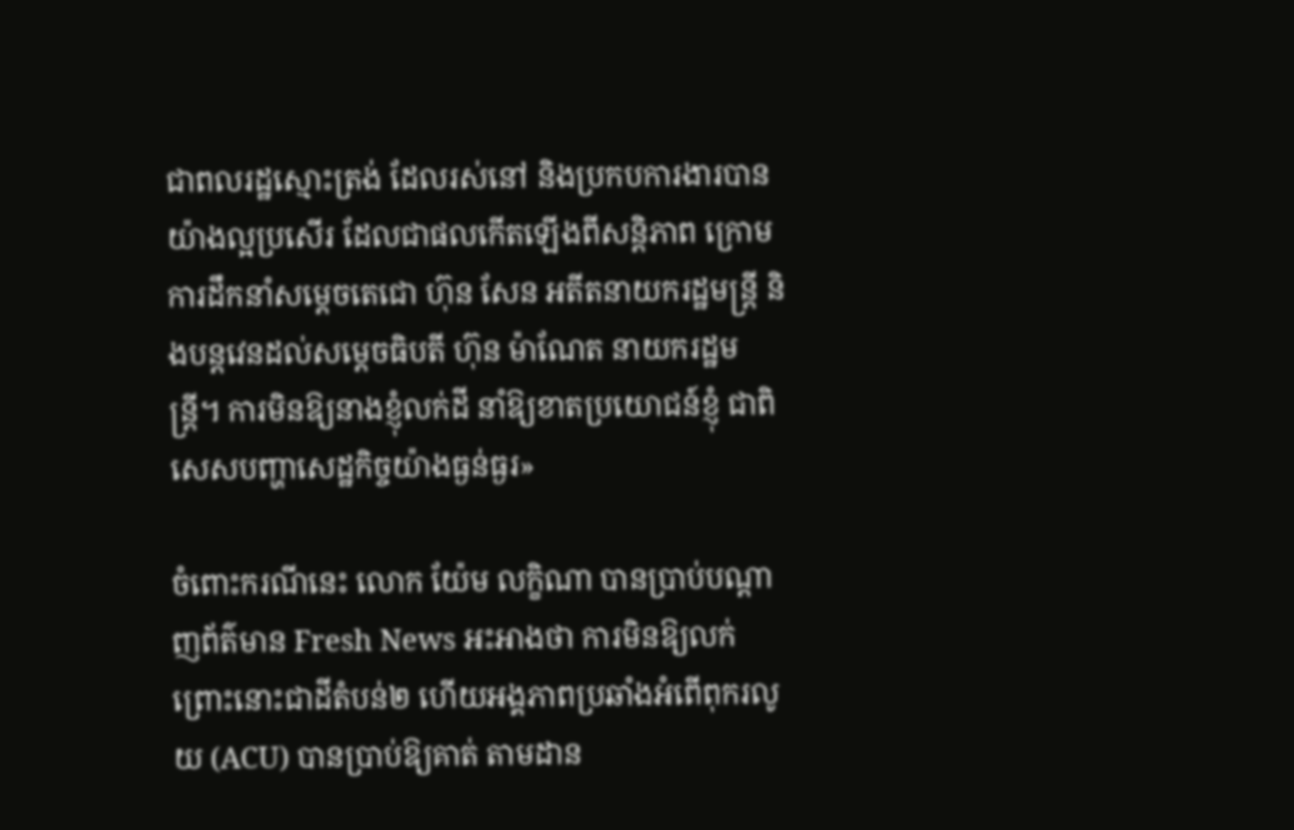ជាពលរដ្ឋស្មោះត្រង់ ដែលរស់នៅ និងប្រកបការងារបានយ៉ាងល្អប្រសើរ ដែលជាផលកើតឡើងពីសន្តិភាព ក្រោមការដឹកនាំសម្តេចតេជោ ហ៊ុន សែន អតីតនាយករដ្ឋមន្ត្រី និងបន្តវេនដល់សម្តេចធិបតី ហ៊ុន ម៉ាណែត នាយករដ្ឋមន្ត្រី។ ការមិនឱ្យនាងខ្ញុំលក់ដី នាំឱ្យខាតប្រយោជន៍ខ្ញុំ ជាពិសេសបញ្ហាសេដ្ឋកិច្ចយ៉ាងធ្ងន់ធ្ងរ»

ចំពោះករណីនេះ លោក យ៉ែម លក្ខិណា បានប្រាប់បណ្តាញព័ត៌មាន Fresh News អះអាងថា ការមិនឱ្យលក់ ព្រោះនោះជាដីតំបន់២ ហើយអង្គភាពប្រឆាំងអំពើពុករលូយ (ACU) បានប្រាប់ឱ្យគាត់ តាមដាន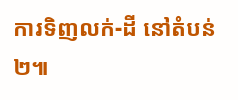ការទិញលក់-ដី នៅតំបន់២៕